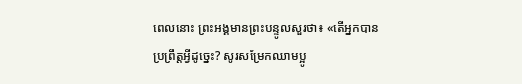ពេលនោះ ព្រះអង្គមានព្រះបន្ទូលសួរថា៖ «តើអ្នកបានប្រព្រឹត្តអ្វីដូច្នេះ? សូរសម្រែកឈាមប្អូ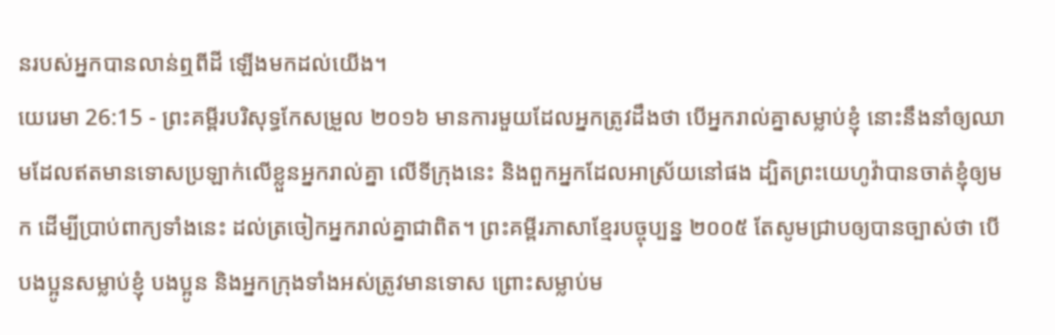នរបស់អ្នកបានលាន់ឮពីដី ឡើងមកដល់យើង។
យេរេមា 26:15 - ព្រះគម្ពីរបរិសុទ្ធកែសម្រួល ២០១៦ មានការមួយដែលអ្នកត្រូវដឹងថា បើអ្នករាល់គ្នាសម្លាប់ខ្ញុំ នោះនឹងនាំឲ្យឈាមដែលឥតមានទោសប្រឡាក់លើខ្លួនអ្នករាល់គ្នា លើទីក្រុងនេះ និងពួកអ្នកដែលអាស្រ័យនៅផង ដ្បិតព្រះយេហូវ៉ាបានចាត់ខ្ញុំឲ្យមក ដើម្បីប្រាប់ពាក្យទាំងនេះ ដល់ត្រចៀកអ្នករាល់គ្នាជាពិត។ ព្រះគម្ពីរភាសាខ្មែរបច្ចុប្បន្ន ២០០៥ តែសូមជ្រាបឲ្យបានច្បាស់ថា បើបងប្អូនសម្លាប់ខ្ញុំ បងប្អូន និងអ្នកក្រុងទាំងអស់ត្រូវមានទោស ព្រោះសម្លាប់ម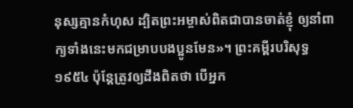នុស្សគ្មានកំហុស ដ្បិតព្រះអម្ចាស់ពិតជាបានចាត់ខ្ញុំ ឲ្យនាំពាក្យទាំងនេះមកជម្រាបបងប្អូនមែន»។ ព្រះគម្ពីរបរិសុទ្ធ ១៩៥៤ ប៉ុន្តែត្រូវឲ្យដឹងពិតថា បើអ្នក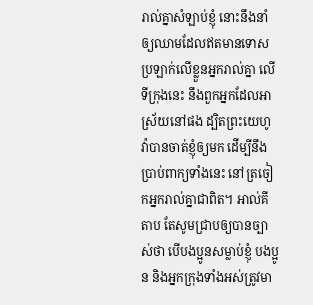រាល់គ្នាសំឡាប់ខ្ញុំ នោះនឹងនាំឲ្យឈាមដែលឥតមានទោសប្រឡាក់លើខ្លួនអ្នករាល់គ្នា លើទីក្រុងនេះ នឹងពួកអ្នកដែលអាស្រ័យនៅផង ដ្បិតព្រះយេហូវ៉ាបានចាត់ខ្ញុំឲ្យមក ដើម្បីនឹងប្រាប់ពាក្យទាំងនេះ នៅត្រចៀកអ្នករាល់គ្នាជាពិត។ អាល់គីតាប តែសូមជ្រាបឲ្យបានច្បាស់ថា បើបងប្អូនសម្លាប់ខ្ញុំ បងប្អូន និងអ្នកក្រុងទាំងអស់ត្រូវមា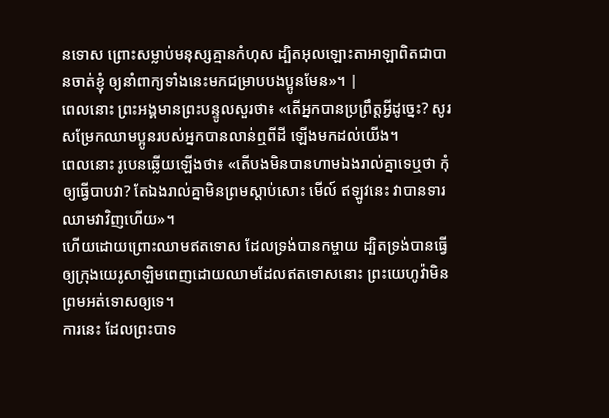នទោស ព្រោះសម្លាប់មនុស្សគ្មានកំហុស ដ្បិតអុលឡោះតាអាឡាពិតជាបានចាត់ខ្ញុំ ឲ្យនាំពាក្យទាំងនេះមកជម្រាបបងប្អូនមែន»។ |
ពេលនោះ ព្រះអង្គមានព្រះបន្ទូលសួរថា៖ «តើអ្នកបានប្រព្រឹត្តអ្វីដូច្នេះ? សូរសម្រែកឈាមប្អូនរបស់អ្នកបានលាន់ឮពីដី ឡើងមកដល់យើង។
ពេលនោះ រូបេនឆ្លើយឡើងថា៖ «តើបងមិនបានហាមឯងរាល់គ្នាទេឬថា កុំឲ្យធ្វើបាបវា? តែឯងរាល់គ្នាមិនព្រមស្តាប់សោះ មើល៍ ឥឡូវនេះ វាបានទារឈាមវាវិញហើយ»។
ហើយដោយព្រោះឈាមឥតទោស ដែលទ្រង់បានកម្ចាយ ដ្បិតទ្រង់បានធ្វើឲ្យក្រុងយេរូសាឡិមពេញដោយឈាមដែលឥតទោសនោះ ព្រះយេហូវ៉ាមិនព្រមអត់ទោសឲ្យទេ។
ការនេះ ដែលព្រះបាទ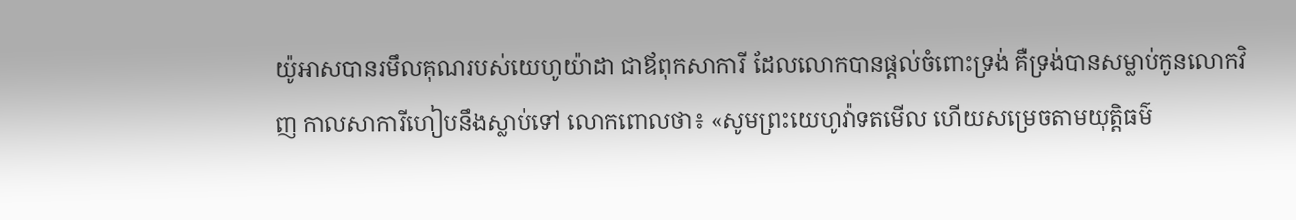យ៉ូអាសបានរមឹលគុណរបស់យេហូយ៉ាដា ជាឪពុកសាការី ដែលលោកបានផ្តល់ចំពោះទ្រង់ គឺទ្រង់បានសម្លាប់កូនលោកវិញ កាលសាការីហៀបនឹងស្លាប់ទៅ លោកពោលថា៖ «សូមព្រះយេហូវ៉ាទតមើល ហើយសម្រេចតាមយុត្តិធម៌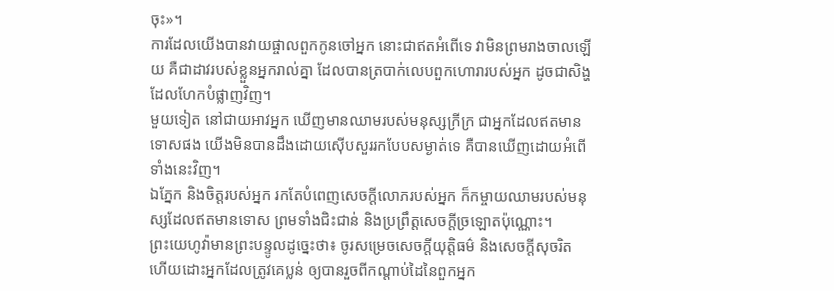ចុះ»។
ការដែលយើងបានវាយផ្ចាលពួកកូនចៅអ្នក នោះជាឥតអំពើទេ វាមិនព្រមរាងចាលឡើយ គឺជាដាវរបស់ខ្លួនអ្នករាល់គ្នា ដែលបានត្របាក់លេបពួកហោរារបស់អ្នក ដូចជាសិង្ហដែលហែកបំផ្លាញវិញ។
មួយទៀត នៅជាយអាវអ្នក ឃើញមានឈាមរបស់មនុស្សក្រីក្រ ជាអ្នកដែលឥតមានទោសផង យើងមិនបានដឹងដោយស៊ើបសួររកបែបសម្ងាត់ទេ គឺបានឃើញដោយអំពើទាំងនេះវិញ។
ឯភ្នែក និងចិត្តរបស់អ្នក រកតែបំពេញសេចក្ដីលោភរបស់អ្នក ក៏កម្ចាយឈាមរបស់មនុស្សដែលឥតមានទោស ព្រមទាំងជិះជាន់ និងប្រព្រឹត្តសេចក្ដីច្រឡោតប៉ុណ្ណោះ។
ព្រះយេហូវ៉ាមានព្រះបន្ទូលដូច្នេះថា៖ ចូរសម្រេចសេចក្ដីយុត្តិធម៌ និងសេចក្ដីសុចរិត ហើយដោះអ្នកដែលត្រូវគេប្លន់ ឲ្យបានរួចពីកណ្ដាប់ដៃនៃពួកអ្នក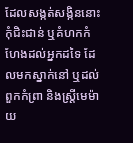ដែលសង្កត់សង្កិននោះ កុំជិះជាន់ ឬគំហកកំហែងដល់អ្នកដទៃ ដែលមកស្នាក់នៅ ឬដល់ពួកកំព្រា និងស្ត្រីមេម៉ាយ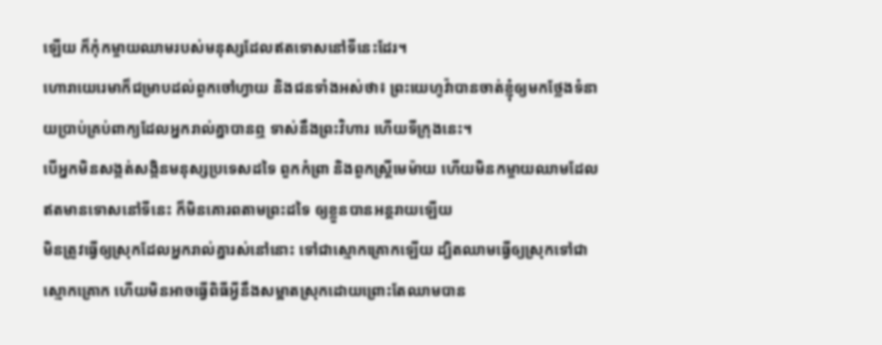ឡើយ ក៏កុំកម្ចាយឈាមរបស់មនុស្សដែលឥតទោសនៅទីនេះដែរ។
ហោរាយេរេមាក៏ជម្រាបដល់ពួកចៅហ្វាយ និងជនទាំងអស់ថា៖ ព្រះយេហូវ៉ាបានចាត់ខ្ញុំឲ្យមកថ្លែងទំនាយប្រាប់គ្រប់ពាក្យដែលអ្នករាល់គ្នាបានឮ ទាស់នឹងព្រះវិហារ ហើយទីក្រុងនេះ។
បើអ្នកមិនសង្កត់សង្កិនមនុស្សប្រទេសដទៃ ពួកកំព្រា និងពួកស្ត្រីមេម៉ាយ ហើយមិនកម្ចាយឈាមដែលឥតមានទោសនៅទីនេះ ក៏មិនគោរពតាមព្រះដទៃ ឲ្យខ្លួនបានអន្តរាយឡើយ
មិនត្រូវធ្វើឲ្យស្រុកដែលអ្នករាល់គ្នារស់នៅនោះ ទៅជាស្មោកគ្រោកឡើយ ដ្បិតឈាមធ្វើឲ្យស្រុកទៅជាស្មោកគ្រោក ហើយមិនអាចធ្វើពិធីអ្វីនឹងសម្អាតស្រុកដោយព្រោះតែឈាមបាន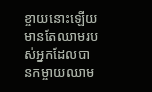ខ្ចាយនោះឡើយ មានតែឈាមរបស់អ្នកដែលបានកម្ចាយឈាម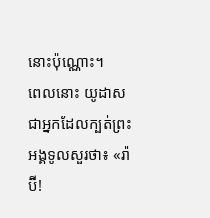នោះប៉ុណ្ណោះ។
ពេលនោះ យូដាស ជាអ្នកដែលក្បត់ព្រះអង្គទូលសួរថា៖ «រ៉ាប៊ី!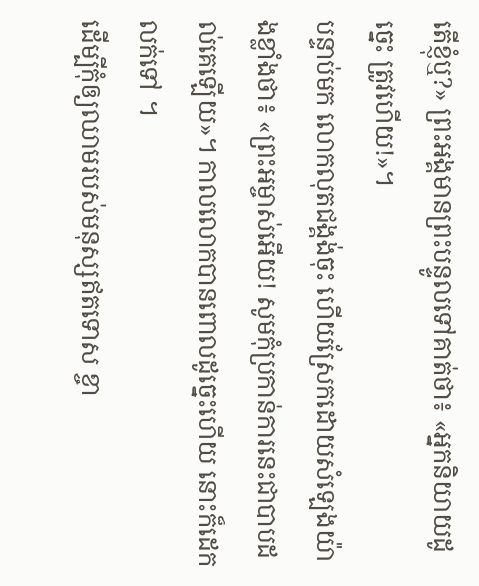តើខ្ញុំឬ?» ព្រះអង្គមានព្រះបន្ទូលទៅគាត់ថា៖ «អ្នកនិយាយដូច្នេះ ត្រូវហើយ!»។
បន្ទាប់មក លោកលុតជង្គង់ចុះ ហើយស្រែកដោយសំឡេងយ៉ាងខ្លាំងថា៖ «ព្រះអម្ចាស់អើយ! សូមកុំប្រកាន់ការនេះជាបាបដល់គេឡើយ»។ កាលលោកបានពោលដូច្នេះហើយ នោះក៏ដេកលក់ទៅ ។
ដើម្បីកុំឲ្យឈាមរបស់មនុស្សឥតទោស ខ្ចា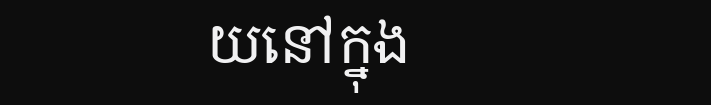យនៅក្នុង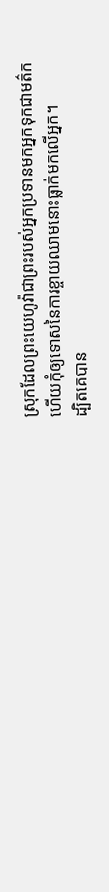ស្រុកដែលព្រះយេហូវ៉ាជាព្រះរបស់អ្នកប្រទានមកអ្នកទុកជាមត៌ក ហើយកុំឲ្យទោសនៃការខ្ចាយឈាមនោះធ្លាក់មកលើអ្នក។
ដ្បិតគេបាន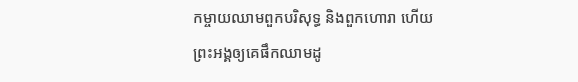កម្ចាយឈាមពួកបរិសុទ្ធ និងពួកហោរា ហើយព្រះអង្គឲ្យគេផឹកឈាមដូ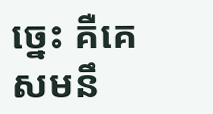ច្នេះ គឺគេសមនឹ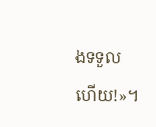ងទទួលហើយ!»។